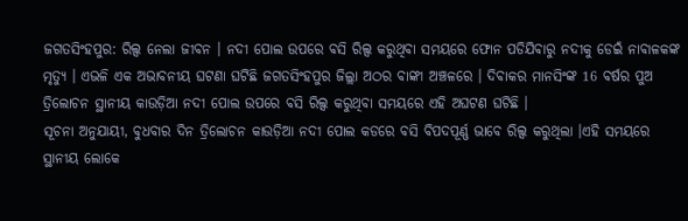ଜଗତସିଂହପୁର: ରିଲ୍ସ ନେଲା ଜୀବନ । ନଦୀ ପୋଲ ଉପରେ ବସି ରିଲ୍ସ କରୁଥିବା ସମୟରେ ଫୋନ ପଡିଯିବାରୁ ନଦୀକୁ ଡେଇଁ ନାବାଳକଙ୍କ ମୃତ୍ୟୁ । ଏଭଳି ଏକ ଅଭାବନୀୟ ଘଟଣା ଘଟିଛି ଜଗତସିଂହପୁର ଜିଲ୍ଲା ଅଠର ବାଙ୍କୀ ଅଞ୍ଚଳରେ । ଦିବାକର ମାନସିଂଙ୍କ 16 ବର୍ଷର ପୁଅ ତ୍ରିଲୋଚନ ସ୍ଥାନୀୟ କାଉଡ଼ିଆ ନଦୀ ପୋଲ ଉପରେ ବସି ରିଲ୍ସ କରୁଥିବା ସମୟରେ ଏହି ଅଘଟଣ ଘଟିଛି ।
ସୂଚନା ଅନୁଯାୟୀ, ବୁଧବାର ଦିନ ତ୍ରିଲୋଚନ କାଉଡ଼ିଆ ନଦୀ ପୋଲ କଡରେ ବସି ବିପଦପୂର୍ଣ୍ଣ ଭାବେ ରିଲ୍ସ କରୁଥିଲା ।ଏହି ସମୟରେ ସ୍ଥାନୀୟ ଲୋକେ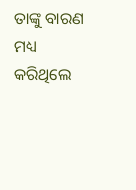ତାଙ୍କୁ ବାରଣ ମଧ୍ୟ କରିଥିଲେ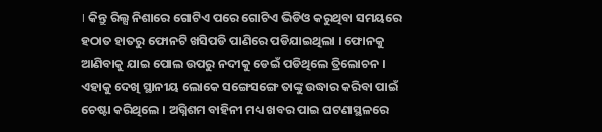। କିନ୍ତୁ ରିଲ୍ସ ନିଶାରେ ଗୋଟିଏ ପରେ ଗୋଟିଏ ଭିଡିଓ କରୁଥିବା ସମୟରେ ହଠାତ ହାତରୁ ଫୋନଟି ଖସିପଡି ପାଣିରେ ପଡିଯାଇଥିଲା । ଫୋନକୁ ଆଣିବାକୁ ଯାଇ ପୋଲ ଉପରୁ ନଦୀକୁ ଡେଇଁ ପଡିଥିଲେ ତ୍ରିଲୋଚନ । ଏହାକୁ ଦେଖି ସ୍ଥାନୀୟ ଲୋକେ ସଙ୍ଗେସଙ୍ଗେ ତାଙ୍କୁ ଉଦ୍ଧାର କରିବା ପାଇଁ ଚେଷ୍ଟା କରିଥିଲେ । ଅଗ୍ନିଶମ ବାହିନୀ ମଧ୍ୟ ଖବର ପାଇ ଘଟଣାସ୍ଥଳରେ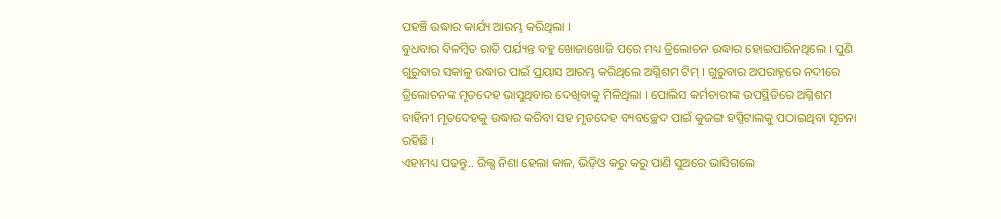ପହଞ୍ଚି ଉଦ୍ଧାର କାର୍ଯ୍ୟ ଆରମ୍ଭ କରିଥିଲା ।
ବୁଧବାର ବିଳମ୍ବିତ ରାତି ପର୍ଯ୍ୟନ୍ତ ବହୁ ଖୋଜାଖୋଜି ପରେ ମଧ୍ୟ ତ୍ରିଲୋଚନ ଉଦ୍ଧାର ହୋଇପାରିନଥିଲେ । ପୁଣି ଗୁରୁବାର ସକାଳୁ ଉଦ୍ଧାର ପାଇଁ ପ୍ରୟାସ ଆରମ୍ଭ କରିଥିଲେ ଅଗ୍ନିଶମ ଟିମ୍ । ଗୁରୁବାର ଅପରାହ୍ନରେ ନଦୀରେ ତ୍ରିଲୋଚନଙ୍କ ମୃତଦେହ ଭାସୁଥିବାର ଦେଖିବାକୁ ମିଳିଥିଲା । ପୋଲିସ କର୍ମଚାରୀଙ୍କ ଉପସ୍ଥିତିରେ ଅଗ୍ନିଶମ ବାହିନୀ ମୃତଦେହକୁ ଉଦ୍ଧାର କରିବା ସହ ମୃତଦେହ ବ୍ୟବଚ୍ଛେଦ ପାଇଁ କୁଜଙ୍ଗ ହସ୍ପିଟାଲକୁ ପଠାଇଥିବା ସୂଚନା ରହିଛି ।
ଏହାମଧ୍ୟ ପଢନ୍ତୁ.. ରିଲ୍ସ ନିଶା ହେଲା କାଳ, ଭିଡ଼ିଓ କରୁ କରୁ ପାଣି ସୁଅରେ ଭାସିଗଲେ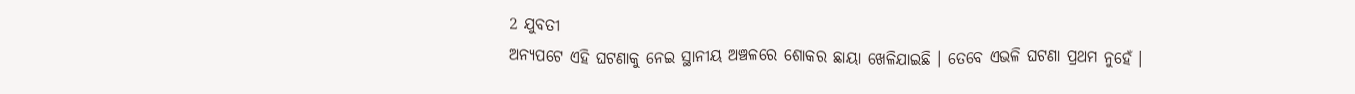2 ଯୁବତୀ
ଅନ୍ୟପଟେ ଏହି ଘଟଣାକୁ ନେଇ ସ୍ଥାନୀୟ ଅଞ୍ଚଳରେ ଶୋକର ଛାୟା ଖେଳିଯାଇଛି । ତେବେ ଏଭଳି ଘଟଣା ପ୍ରଥମ ନୁହେଁ ।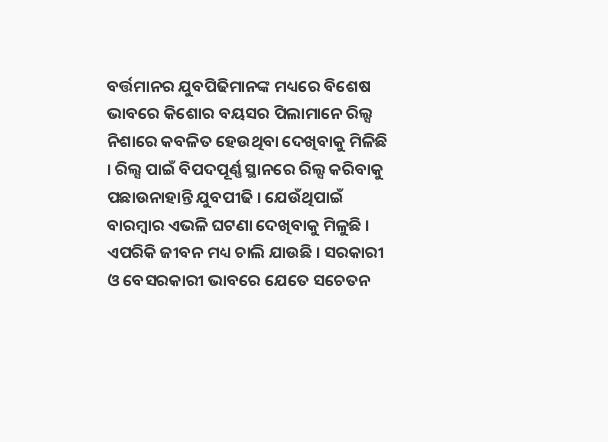ବର୍ତ୍ତମାନର ଯୁବପିଢିମାନଙ୍କ ମଧ୍ୟରେ ବିଶେଷ ଭାବରେ କିଶୋର ବୟସର ପିଲାମାନେ ରିଲ୍ସ ନିଶାରେ କବଳିତ ହେଉଥିବା ଦେଖିବାକୁ ମିଳିଛି । ରିଲ୍ସ ପାଇଁ ବିପଦପୂର୍ଣ୍ଣ ସ୍ଥାନରେ ରିଲ୍ସ କରିବାକୁ ପଛାଉନାହାନ୍ତି ଯୁବପୀଢି । ଯେଉଁଥିପାଇଁ ବାରମ୍ବାର ଏଭଳି ଘଟଣା ଦେଖିବାକୁ ମିଳୁଛି । ଏପରିକି ଜୀବନ ମଧ୍ୟ ଚାଲି ଯାଉଛି । ସରକାରୀ ଓ ବେସରକାରୀ ଭାବରେ ଯେତେ ସଚେତନ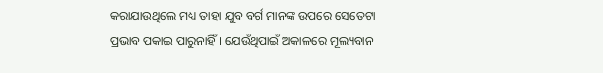କରାଯାଉଥିଲେ ମଧ୍ୟ ତାହା ଯୁବ ବର୍ଗ ମାନଙ୍କ ଉପରେ ସେତେଟା ପ୍ରଭାବ ପକାଇ ପାରୁନାହିଁ । ଯେଉଁଥିପାଇଁ ଅକାଳରେ ମୂଲ୍ୟବାନ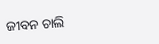ଜୀବନ ଚାଲି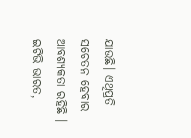ଯାଉଛି। ଏଥିପ୍ରତି ସଚେତନ ହେବାର ଆବଶ୍ୟକତା ରହିଛି ।
ଇଟିଭି ଭାରତ,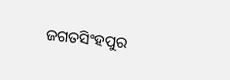ଜଗତସିଂହପୁର